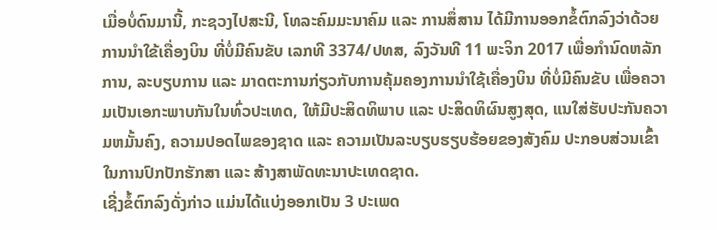ເມື່ອບໍ່ດົນມານີ້, ກະຊວງໄປສະນີ, ໂທລະຄົມມະນາຄົມ ແລະ ການສຶ່ສານ ໄດ້ມີການອອກຂໍ້ຕົກລົງວ່າດ້ວຍການນໍາໃຂ້ເຄື່ອງບິນ ທີ່ບໍ່ມີຄົນຂັບ ເລກທີ 3374/ປທສ, ລົງວັນທີ 11 ພະຈິກ 2017 ເພື່ອກໍານົດຫລັກການ, ລະບຽບການ ແລະ ມາດຕະການກ່ຽວກັບການຄຸ້ມຄອງການນໍາໃຊ້ເຄື່ອງບິນ ທີ່ບໍ່ມີຄົນຂັບ ເພື່ອຄວາມເປັນເອກະພາບກັນໃນທົ່ວປະເທດ, ໃຫ້ມີປະສິດທິພາບ ແລະ ປະສິດທິຜົນສູງສຸດ, ແນໃສ່ຮັບປະກັນຄວາມຫມັ້ນຄົງ, ຄວາມປອດໄພຂອງຊາດ ແລະ ຄວາມເປັນລະບຽບຮຽບຮ້ອຍຂອງສັງຄົມ ປະກອບສ່ວນເຂົ້າໃນການປົກປັກຮັກສາ ແລະ ສ້າງສາພັດທະນາປະເທດຊາດ.
ເຊີ່ງຂໍ້ຕົກລົງດັ່ງກ່າວ ແມ່ນໄດ້ແບ່ງອອກເປັນ 3 ປະເພດ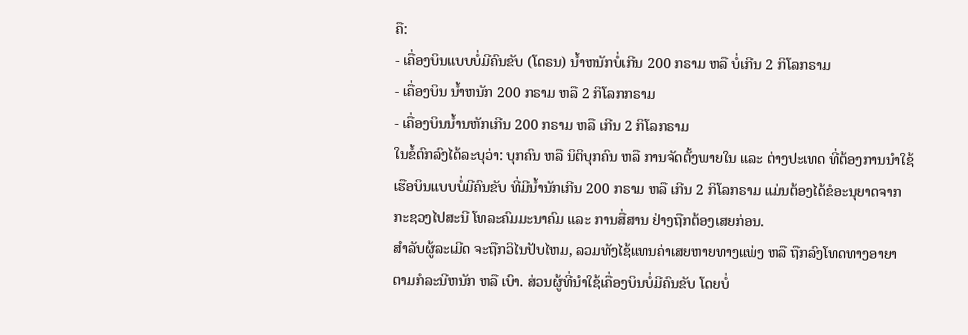ຄື:
- ເຄື່ອງບິນແບບບໍ່ມີຄົນຂັບ (ໂດຣນ) ນໍ້າຫນັກບໍ່ເກີນ 200 ກຣາມ ຫລື ບໍ່ເກີນ 2 ກິໂລກຣາມ
- ເຄື່ອງບິນ ນໍ້າຫນັກ 200 ກຣາມ ຫລື 2 ກິໂລກກຣາມ
- ເຄື່ອງບິນນໍ້ານຫັກເກີນ 200 ກຣາມ ຫລື ເກີນ 2 ກິໂລກຣາມ
ໃນຂໍ້ຕົກລົງໄດ້ລະບຸວ່າ: ບຸກຄົນ ຫລື ນິຕິບຸກຄົນ ຫລື ການຈັດຕັ້ງພາຍໃນ ແລະ ຕ່າງປະເທດ ທີ່ຕ້ອງການນໍາໃຊ້ເຮືອບິນແບບບໍ່ມີຄົນຂັບ ທີ່ມີນໍ້ານັກເກີນ 200 ກຣາມ ຫລື ເກີນ 2 ກິໂລກຣາມ ແມ່ນຕ້ອງໄດ້ຂໍອະນຸຍາດຈາກກະຊວງໄປສະນີ ໂທລະຄົມມະນາຄົມ ແລະ ການສື່ສານ ຢ່າງຖືກຕ້ອງເສຍກ່ອນ.
ສໍາລັບຜູ້ລະເມີດ ຈະຖືກວິໄນປັບໄຫມ, ລວມທັງໄຊ້ແທນຄ່າເສຍຫາຍທາງແພ່ງ ຫລື ຖືກລົງໂທດທາງອາຍາ ຕາມກໍລະນີຫນັກ ຫລື ເບົາ. ສ່ວນຜູ້ທີ່ນໍາໃຊ້ເຄື່ອງບິນບໍ່ມີຄົນຂັບ ໂດຍບໍ່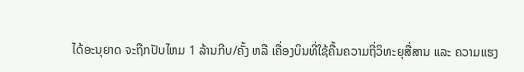ໄດ້ອະນຸຍາດ ຈະຖືກປັບໄຫມ 1 ລ້ານກີບ/ຄັ້ງ ຫລື ເຄື່ອງບິນທີ່ໃຊ້ຄື້ນຄວາມຖີ່ວິທະຍຸສື່ສານ ແລະ ຄວາມແຮງ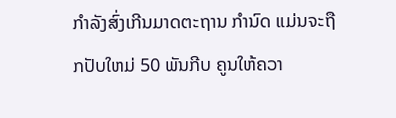ກໍາລັງສົ່ງເກີນມາດຕະຖານ ກໍານົດ ແມ່ນຈະຖືກປັບໃຫມ່ 50 ພັນກີບ ຄູນໃຫ້ຄວາ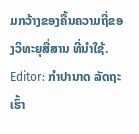ມກວ້າງຂອງຄື້ນຄວາມຖີ່ຂອງວິທະຍຸສື່ສານ ທີ່ນໍາໃຊ້.
Editor: ກຳປານາດ ລັດຖະເຮົ້າ